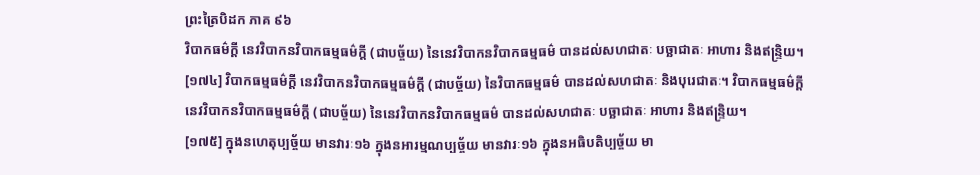ព្រះត្រៃបិដក ភាគ ៩៦
វិបាកធម៌ក្តី នេវវិបាកនវិបាកធម្មធម៌ក្តី (ជាបច្ច័យ) នៃនេវវិបាកនវិបាកធម្មធម៌ បានដល់សហជាតៈ បច្ឆាជាតៈ អាហារ និងឥន្រ្ទិយ។
[១៧៤] វិបាកធម្មធម៌ក្តី នេវវិបាកនវិបាកធម្មធម៌ក្តី (ជាបច្ច័យ) នៃវិបាកធម្មធម៌ បានដល់សហជាតៈ និងបុរេជាតៈ។ វិបាកធម្មធម៌ក្តី នេវវិបាកនវិបាកធម្មធម៌ក្តី (ជាបច្ច័យ) នៃនេវវិបាកនវិបាកធម្មធម៌ បានដល់សហជាតៈ បច្ឆាជាតៈ អាហារ និងឥន្រ្ទិយ។
[១៧៥] ក្នុងនហេតុប្បច្ច័យ មានវារៈ១៦ ក្នុងនអារម្មណប្បច្ច័យ មានវារៈ១៦ ក្នុងនអធិបតិប្បច្ច័យ មា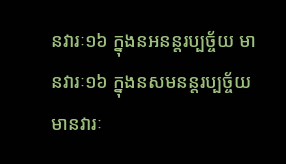នវារៈ១៦ ក្នុងនអនន្តរប្បច្ច័យ មានវារៈ១៦ ក្នុងនសមនន្តរប្បច្ច័យ មានវារៈ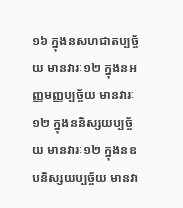១៦ ក្នុងនសហជាតប្បច្ច័យ មានវារៈ១២ ក្នុងនអញ្ញមញ្ញប្បច្ច័យ មានវារៈ១២ ក្នុងននិស្សយប្បច្ច័យ មានវារៈ១២ ក្នុងនឧបនិស្សយប្បច្ច័យ មានវា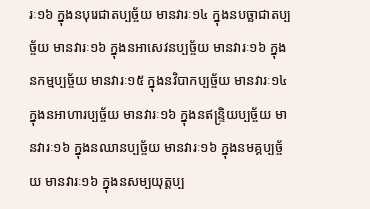រៈ១៦ ក្នុងនបុរេជាតប្បច្ច័យ មានវារៈ១៤ ក្នុងនបច្ឆាជាតប្បច្ច័យ មានវារៈ១៦ ក្នុងនអាសេវនប្បច្ច័យ មានវារៈ១៦ ក្នុងនកម្មប្បច្ច័យ មានវារៈ១៥ ក្នុងនវិបាកប្បច្ច័យ មានវារៈ១៤ ក្នុងនអាហារប្បច្ច័យ មានវារៈ១៦ ក្នុងនឥន្រ្ទិយប្បច្ច័យ មានវារៈ១៦ ក្នុងនឈានប្បច្ច័យ មានវារៈ១៦ ក្នុងនមគ្គប្បច្ច័យ មានវារៈ១៦ ក្នុងនសម្បយុត្តប្ប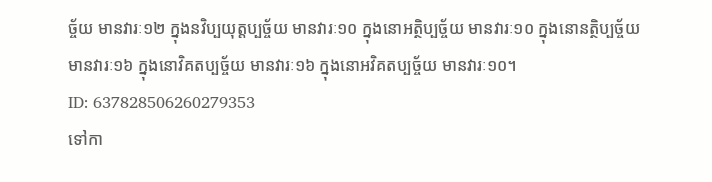ច្ច័យ មានវារៈ១២ ក្នុងនវិប្បយុត្តប្បច្ច័យ មានវារៈ១០ ក្នុងនោអត្ថិប្បច្ច័យ មានវារៈ១០ ក្នុងនោនត្ថិប្បច្ច័យ មានវារៈ១៦ ក្នុងនោវិគតប្បច្ច័យ មានវារៈ១៦ ក្នុងនោអវិគតប្បច្ច័យ មានវារៈ១០។
ID: 637828506260279353
ទៅកា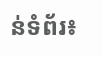ន់ទំព័រ៖